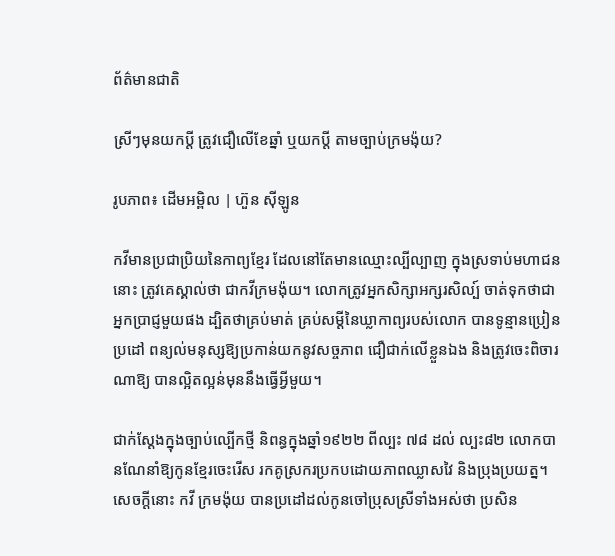ព័ត៌មានជាតិ

ស្រីៗមុនយកប្តី ត្រូវជឿលើខែឆ្នាំ ឬយកប្តី តាមច្បាប់ក្រមង៉ុយ?

រូបភាព៖ ដើមអម្ពិល | ហ៊ួន ស៊ីឡូន

កវីមានប្រជាប្រិយនៃកាព្យខ្មែរ ដែលនៅតែមានឈ្មោះល្បីល្បាញ ក្នុងស្រទាប់មហាជននោះ ត្រូវគេស្គាល់ថា ជាកវីក្រមង៉ុយ។ លោកត្រូវអ្នកសិក្សាអក្សរសិល្ប៍ ចាត់ទុកថាជាអ្នកប្រាជ្ញមួយផង ដ្បិតថាគ្រប់មាត់ គ្រប់សម្ដីនៃឃ្លាកាព្យរបស់លោក បានទូន្មានប្រៀនប្រដៅ ពន្យល់មនុស្សឱ្យប្រកាន់យកនូវសច្ចភាព ជឿជាក់លើខ្លួនឯង និងត្រូវចេះពិចារណាឱ្យ បានល្អិតល្អន់មុននឹងធ្វើអ្វីមួយ។

ជាក់ស្ដែងក្នុងច្បាប់ល្បើកថ្មី និពន្ធក្នុងឆ្នាំ១៩២២ ពីល្បះ ៧៨ ដល់ ល្បះ៨២ លោកបានណែនាំឱ្យកូនខ្មែរចេះរើស រកគូស្រករប្រកបដោយភាពឈ្លាសវៃ និងប្រុងប្រយត្ន។ សេចក្ដីនោះ កវី ក្រមង៉ុយ បានប្រដៅដល់កូនចៅប្រុសស្រីទាំងអស់ថា ប្រសិន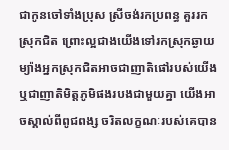ជាកូនចៅទាំងប្រុស ស្រីចង់រកប្រពន្ធ គួររកស្រុកជិត ព្រោះល្អជាងយើងទៅរកស្រុកឆ្ងាយ ម្យ៉ាងអ្នកស្រុកជិតអាចជាញាតិផៅរបស់យើង ឬជាញាតិមិត្តភូមិផងរបងជាមួយគ្នា យើងអាចស្គាល់ពីពូជពង្ស ចរិតលក្ខណៈរបស់គេបាន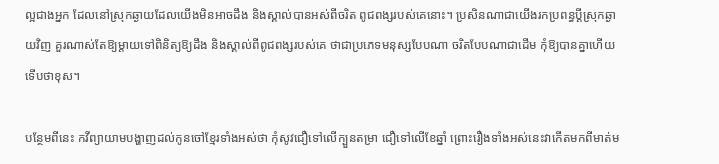ល្អជាងអ្នក ដែលនៅស្រុកឆ្ងាយដែលយើងមិនអាចដឹង និងស្គាល់បានអស់ពីចរិត ពូជពង្សរបស់គេនោះ។ ប្រសិនណាជាយើងរកប្រពន្ធប្ដីស្រុកឆ្ងាយវិញ គួរណាស់តែឱ្យម្ដាយទៅពិនិត្យឱ្យដឹង និងស្គាល់ពីពូជពង្សរបស់គេ ថាជាប្រភេទមនុស្សបែបណា ចរិតបែបណាជាដើម កុំឱ្យបានគ្នាហើយទើបថាខុស។

បន្ថែមពីនេះ កវីព្យាយាមបង្ហាញដល់កូនចៅខ្មែរទាំងអស់ថា កុំសូវជឿទៅលើក្បួនតម្រា ជឿទៅលើខែឆ្នាំ ព្រោះរឿងទាំងអស់នេះវាកើតមកពីមាត់ម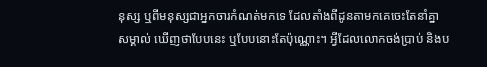នុស្ស ឬពីមនុស្សជាអ្នកចារកំណត់មកទេ ដែលតាំងពីដូនតាមកគេចេះតែនាំគ្នាសម្គាល់ ឃើញថាបែបនេះ ឬបែបនោះតែប៉ុណ្ណោះ។ អ្វីដែលលោកចង់ប្រាប់ និងប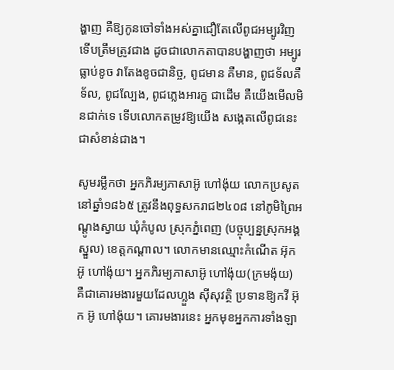ង្ហាញ គឺឱ្យកូនចៅទាំងអស់គ្នាជឿតែលើពូជអម្បូរវិញទើបត្រឹមត្រូវជាង ដូចជាលោកតាបានបង្ហាញថា អម្បូរធ្លាប់ខូច វាតែងខូចជានិច្ច, ពូជមាន គឺមាន, ពូជទ័លគឺទ័ល, ពូជល្បែង, ពូជភ្លេងអារក្ខ ជាដើម គឺយើងមើលមិនជាក់ទេ ទើបលោកតម្រូវឱ្យយើង សង្កេតលើពូជនេះជាសំខាន់ជាង។

សូមរម្លឹកថា អ្នកភិរម្យភាសាអ៊ូ ហៅង៉ុយ លោកប្រសូតនៅឆ្នាំ១៨៦៥ ត្រូវនឹងពុទ្ធសករាជ២៤០៨ នៅភូមិព្រៃអណ្ដូងស្វាយ ឃុំកំបូល ស្រុកភ្នំពេញ (បច្ចុប្បន្នស្រុកអង្គស្នួល) ខេត្តកណ្ដាល។ លោកមានឈ្មោះកំណើត អ៊ុក អ៊ូ ហៅង៉ុយ។ អ្នកភិរម្យភាសាអ៊ូ ហៅង៉ុយ(ក្រមង៉ុយ) គឺជាគោរមងារមួយដែលហ្លួង ស៊ីសុវត្ថិ ប្រទានឱ្យកវី អ៊ុក អ៊ូ ហៅង៉ុយ។ គោរមងារនេះ អ្នកមុខអ្នកការទាំងឡា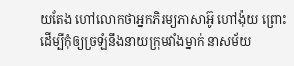យតែង ហៅលោកថាអ្នកភិរម្យភាសាអ៊ូ ហៅង៉ុយ ព្រោះដើម្បីកុំឲ្យច្រឡំនឹងនាយក្រុមវាំងម្នាក់ នាសម័យ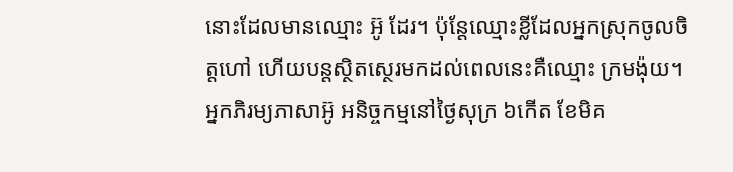នោះដែលមានឈ្មោះ អ៊ូ ដែរ។ ប៉ុន្តែឈ្មោះខ្លីដែលអ្នកស្រុកចូលចិត្តហៅ ហើយបន្តស្ថិតស្ថេរមកដល់ពេលនេះគឺឈ្មោះ ក្រមង៉ុយ។អ្នកភិរម្យភាសាអ៊ូ អនិច្ចកម្មនៅថ្ងៃសុក្រ ៦កើត ខែមិគ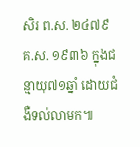សិរ ព.ស. ២៤៧៩ គ.ស. ១៩៣៦ ក្នុងជន្មាយុ៧១ឆ្នាំ ដោយជំងឺទល់លាមក៕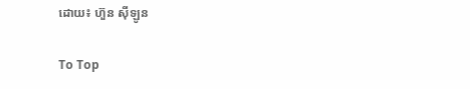ដោយ៖ ហ៊ួន ស៊ីឡូន

To Top